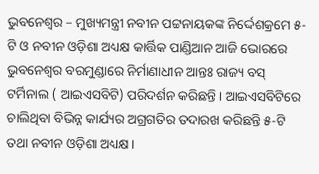ଭୁବନେଶ୍ୱର – ମୁଖ୍ୟମନ୍ତ୍ରୀ ନବୀନ ପଟ୍ଟନାୟକଙ୍କ ନିର୍ଦ୍ଦେଶକ୍ରମେ ୫-ଟି ଓ ନବୀନ ଓଡ଼ିଶା ଅଧ୍ୟକ୍ଷ କାର୍ତ୍ତିକ ପାଣ୍ଡିଆନ ଆଜି ଭୋରରେ ଭୁବନେଶ୍ୱର ବରମୁଣ୍ଡାରେ ନିର୍ମାଣାଧୀନ ଆନ୍ତଃ ରାଜ୍ୟ ବସ୍ ଟର୍ମିନାଲ ( ଆଇଏସବିଟି) ପରିଦର୍ଶନ କରିଛନ୍ତି । ଆଇଏସବିଟିରେ ଚାଲିଥିବା ବିଭିନ୍ନ କାର୍ଯ୍ୟର ଅଗ୍ରଗତିର ତଦାରଖ କରିଛନ୍ତି ୫-ଟି ତଥା ନବୀନ ଓଡ଼ିଶା ଅଧ୍ୟକ୍ଷ।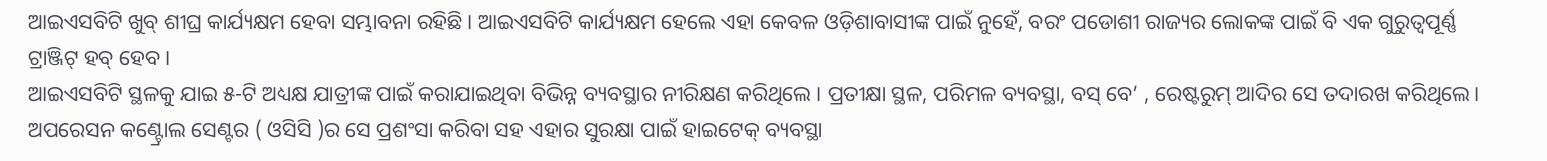ଆଇଏସବିଟି ଖୁବ୍ ଶୀଘ୍ର କାର୍ଯ୍ୟକ୍ଷମ ହେବା ସମ୍ଭାବନା ରହିଛି। ଆଇଏସବିଟି କାର୍ଯ୍ୟକ୍ଷମ ହେଲେ ଏହା କେବଳ ଓଡ଼ିଶାବାସୀଙ୍କ ପାଇଁ ନୁହେଁ, ବରଂ ପଡୋଶୀ ରାଜ୍ୟର ଲୋକଙ୍କ ପାଇଁ ବି ଏକ ଗୁରୁତ୍ବପୂର୍ଣ୍ଣ ଟ୍ରାଞ୍ଜିଟ୍ ହବ୍ ହେବ ।
ଆଇଏସବିଟି ସ୍ଥଳକୁ ଯାଇ ୫-ଟି ଅଧ୍ୟକ୍ଷ ଯାତ୍ରୀଙ୍କ ପାଇଁ କରାଯାଇଥିବା ବିଭିନ୍ନ ବ୍ୟବସ୍ଥାର ନୀରିକ୍ଷଣ କରିଥିଲେ । ପ୍ରତୀକ୍ଷା ସ୍ଥଳ, ପରିମଳ ବ୍ୟବସ୍ଥା, ବସ୍ ବେ’ , ରେଷ୍ଟରୁମ୍ ଆଦିର ସେ ତଦାରଖ କରିଥିଲେ। ଅପରେସନ କଣ୍ଟ୍ରୋଲ ସେଣ୍ଟର ( ଓସିସି )ର ସେ ପ୍ରଶଂସା କରିବା ସହ ଏହାର ସୁରକ୍ଷା ପାଇଁ ହାଇଟେକ୍ ବ୍ୟବସ୍ଥା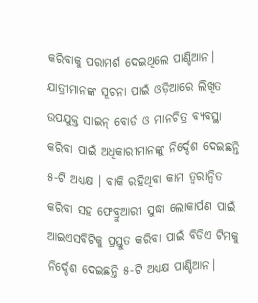କରିବାକୁ ପରାମର୍ଶ ଦେଇଥିଲେ ପାଣ୍ଡିଆନ।
ଯାତ୍ରୀମାନଙ୍କ ସୂଚନା ପାଇଁ ଓଡ଼ିଆରେ ଲିଖିତ ଉପଯୁକ୍ତ ସାଇନ୍ ବୋର୍ଡ ଓ ମାନଚିତ୍ର ବ୍ୟବସ୍ଥା କରିବା ପାଇଁ ଅଧିକାରୀମାନଙ୍କୁ ନିର୍ଦ୍ଦେଶ ଦେଇଛନ୍ତି ୫-ଟି ଅଧ୍ୟକ୍ଷ । ବାକି ରହିଥିବା କାମ ତ୍ୱରାନ୍ୱିତ କରିବା ସହ ଫେବ୍ରୁଆରୀ ସୁଦ୍ଧା ଲୋକାର୍ପଣ ପାଇଁ ଆଇଏସବିଟିକୁ ପ୍ରସ୍ତୁତ କରିବା ପାଇଁ ବିଡିଏ ଟିମକୁ ନିର୍ଦ୍ଦେଶ ଦେଇଛନ୍ତି ୫-ଟି ଅଧ୍ୟକ୍ଷ ପାଣ୍ଡିଆନ।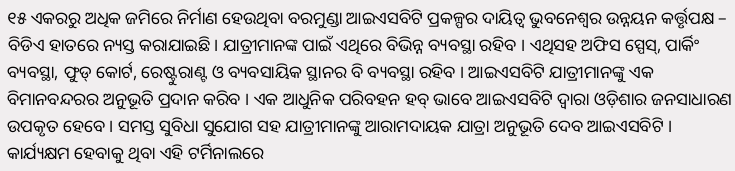୧୫ ଏକରରୁ ଅଧିକ ଜମିରେ ନିର୍ମାଣ ହେଉଥିବା ବରମୁଣ୍ଡା ଆଇଏସବିଟି ପ୍ରକଳ୍ପର ଦାୟିତ୍ବ ଭୁବନେଶ୍ୱର ଉନ୍ନୟନ କର୍ତ୍ତୃପକ୍ଷ – ବିଡିଏ ହାତରେ ନ୍ୟସ୍ତ କରାଯାଇଛି। ଯାତ୍ରୀମାନଙ୍କ ପାଇଁ ଏଥିରେ ବିଭିନ୍ନ ବ୍ୟବସ୍ଥା ରହିବ । ଏଥିସହ ଅଫିସ ସ୍ପେସ୍, ପାର୍କିଂ ବ୍ୟବସ୍ଥା, ଫୁଡ୍ କୋର୍ଟ, ରେଷ୍ଟୁରାଣ୍ଟ ଓ ବ୍ୟବସାୟିକ ସ୍ଥାନର ବି ବ୍ୟବସ୍ଥା ରହିବ । ଆଇଏସବିଟି ଯାତ୍ରୀମାନଙ୍କୁ ଏକ ବିମାନବନ୍ଦରର ଅନୁଭୂତି ପ୍ରଦାନ କରିବ । ଏକ ଆଧୁନିକ ପରିବହନ ହବ୍ ଭାବେ ଆଇଏସବିଟି ଦ୍ୱାରା ଓଡ଼ିଶାର ଜନସାଧାରଣ ଉପକୃତ ହେବେ । ସମସ୍ତ ସୁବିଧା ସୁଯୋଗ ସହ ଯାତ୍ରୀମାନଙ୍କୁ ଆରାମଦାୟକ ଯାତ୍ରା ଅନୁଭୂତି ଦେବ ଆଇଏସବିଟି । କାର୍ଯ୍ୟକ୍ଷମ ହେବାକୁ ଥିବା ଏହି ଟର୍ମିନାଲରେ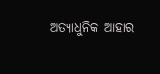ଅତ୍ୟାଧୁନିକ ଆହାର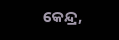କେନ୍ଦ୍ର,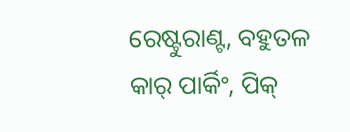ରେଷ୍ଟୁରାଣ୍ଟ, ବହୁତଳ କାର୍ ପାର୍କିଂ, ପିକ୍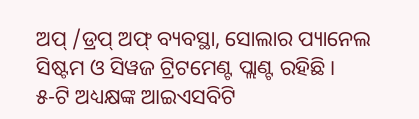ଅପ୍ /ଡ୍ରପ୍ ଅଫ୍ ବ୍ୟବସ୍ଥା, ସୋଲାର ପ୍ୟାନେଲ ସିଷ୍ଟମ ଓ ସିୱଜ ଟ୍ରିଟମେଣ୍ଟ ପ୍ଲାଣ୍ଟ ରହିଛି।
୫-ଟି ଅଧ୍ୟକ୍ଷଙ୍କ ଆଇଏସବିଟି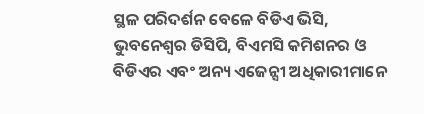ସ୍ଥଳ ପରିଦର୍ଶନ ବେଳେ ବିଡିଏ ଭିସି, ଭୁବନେଶ୍ୱର ଡିସିପି, ବିଏମସି କମିଶନର ଓ ବିଡିଏର ଏବଂ ଅନ୍ୟ ଏଜେନ୍ସୀ ଅଧିକାରୀମାନେ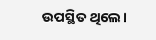ଉପସ୍ଥିତ ଥିଲେ।